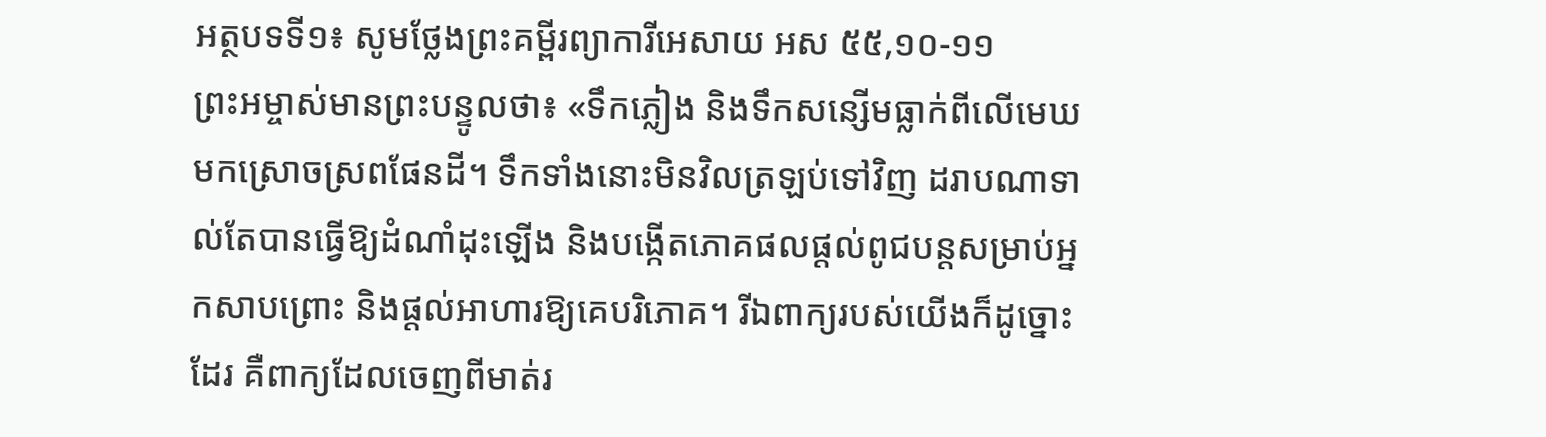អត្ថបទទី១៖ សូមថ្លែងព្រះគម្ពីរព្យាការីអេសាយ អស ៥៥,១០-១១
ព្រះអម្ចាស់មានព្រះបន្ទូលថា៖ «ទឹកភ្លៀង និងទឹកសន្សើមធ្លាក់ពីលើមេឃមកស្រោចស្រពផែនដី។ ទឹកទាំងនោះមិនវិលត្រឡប់ទៅវិញ ដរាបណាទាល់តែបានធ្វើឱ្យដំណាំដុះឡើង និងបង្កើតភោគផលផ្តល់ពូជបន្តសម្រាប់អ្នកសាបព្រោះ និងផ្តល់អាហារឱ្យគេបរិភោគ។ រីឯពាក្យរបស់យើងក៏ដូច្នោះដែរ គឺពាក្យដែលចេញពីមាត់រ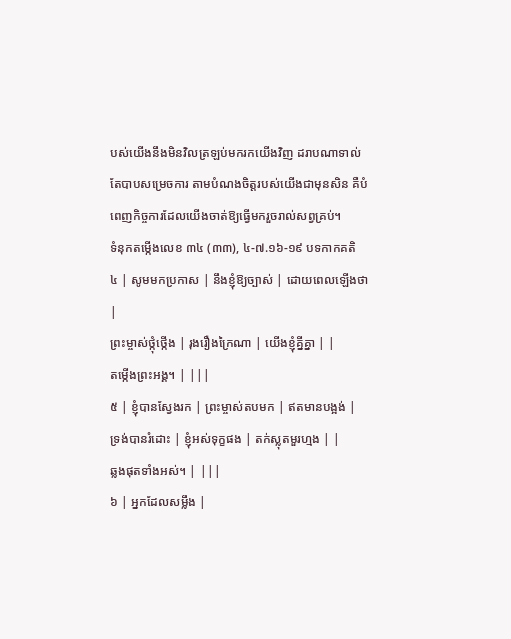បស់យើងនឹងមិនវិលត្រឡប់មករកយើងវិញ ដរាបណាទាល់តែបាបសម្រេចការ តាមបំណងចិត្តរបស់យើងជាមុនសិន គឺបំពេញកិច្ចការដែលយើងចាត់ឱ្យធ្វើមករួចរាល់សព្វគ្រប់។
ទំនុកតម្កើងលេខ ៣៤ (៣៣), ៤-៧.១៦-១៩ បទកាកគតិ
៤ | សូមមកប្រកាស | នឹងខ្ញុំឱ្យច្បាស់ | ដោយពេលឡើងថា |
ព្រះម្ចាស់ថ្កុំថ្កើង | រុងរឿងក្រៃណា | យើងខ្ញុំគ្នីគ្នា | |
តម្កើងព្រះអង្គ។ | |||
៥ | ខ្ញុំបានស្វែងរក | ព្រះម្ចាស់តបមក | ឥតមានបង្អង់ |
ទ្រង់បានរំដោះ | ខ្ញុំអស់ទុក្ខផង | តក់ស្លុតមួរហ្មង | |
ឆ្លងផុតទាំងអស់។ | |||
៦ | អ្នកដែលសម្លឹង |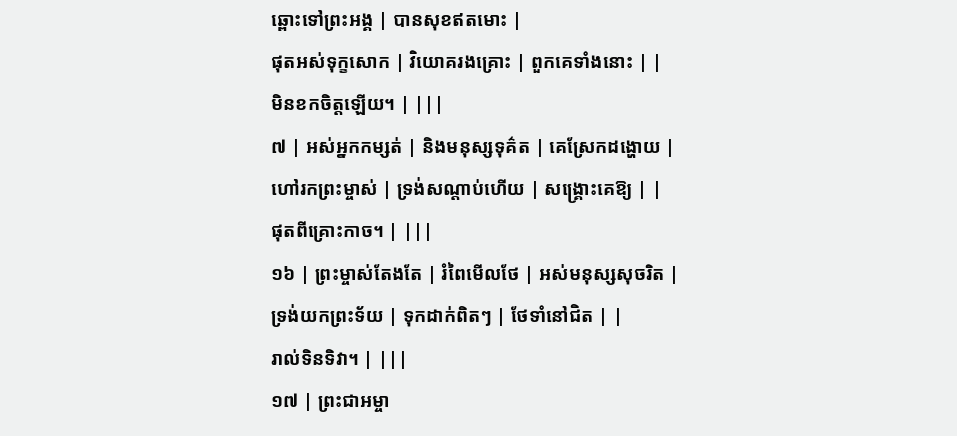ឆ្ពោះទៅព្រះអង្គ | បានសុខឥតមោះ |
ផុតអស់ទុក្ខសោក | វិយោគរងគ្រោះ | ពួកគេទាំងនោះ | |
មិនខកចិត្តឡើយ។ | |||
៧ | អស់អ្នកកម្សត់ | និងមនុស្សទុគ៌ត | គេស្រែកដង្ហោយ |
ហៅរកព្រះម្ចាស់ | ទ្រង់សណ្តាប់ហើយ | សង្គ្រោះគេឱ្យ | |
ផុតពីគ្រោះកាច។ | |||
១៦ | ព្រះម្ចាស់តែងតែ | រំពៃមើលថែ | អស់មនុស្សសុចរិត |
ទ្រង់យកព្រះទ័យ | ទុកដាក់ពិតៗ | ថែទាំនៅជិត | |
រាល់ទិនទិវា។ | |||
១៧ | ព្រះជាអម្ចា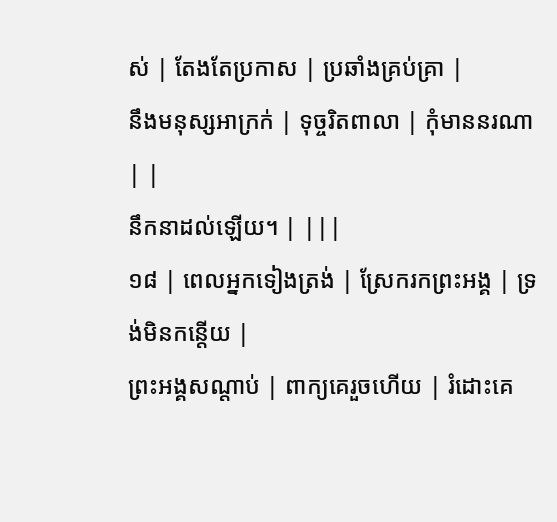ស់ | តែងតែប្រកាស | ប្រឆាំងគ្រប់គ្រា |
នឹងមនុស្សអាក្រក់ | ទុច្ចរិតពាលា | កុំមាននរណា | |
នឹកនាដល់ឡើយ។ | |||
១៨ | ពេលអ្នកទៀងត្រង់ | ស្រែករកព្រះអង្គ | ទ្រង់មិនកន្តើយ |
ព្រះអង្គសណ្តាប់ | ពាក្យគេរួចហើយ | រំដោះគេ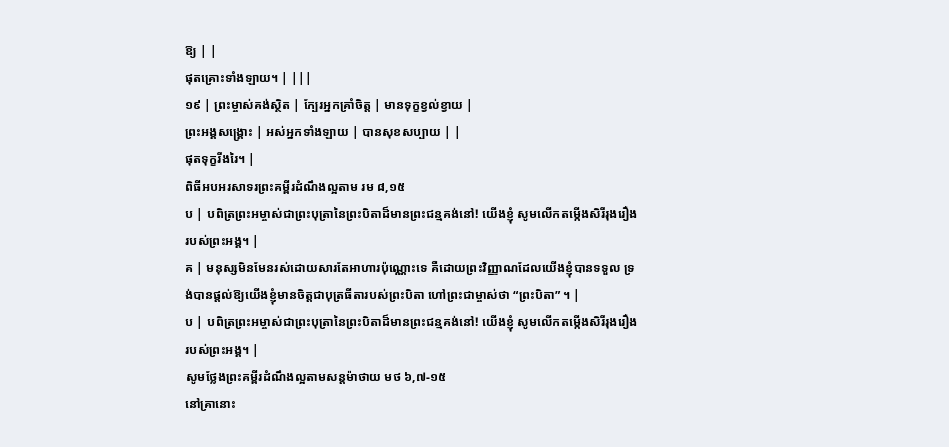ឱ្យ | |
ផុតគ្រោះទាំងឡាយ។ | |||
១៩ | ព្រះម្ចាស់គង់ស្ថិត | ក្បែរអ្នកគ្រាំចិត្ត | មានទុក្ខខ្វល់ខ្វាយ |
ព្រះអង្គសង្គ្រោះ | អស់អ្នកទាំងឡាយ | បានសុខសប្បាយ | |
ផុតទុក្ខរីងរៃ។ |
ពិធីអបអរសាទរព្រះគម្ពីរដំណឹងល្អតាម រម ៨,១៥
ប | បពិត្រព្រះអម្ចាស់ជាព្រះបុត្រានៃព្រះបិតាដ៏មានព្រះជន្មគង់នៅ! យើងខ្ញុំ សូមលើកតម្កើងសិរីរុងរឿងរបស់ព្រះអង្គ។ |
គ | មនុស្សមិនមែនរស់ដោយសារតែអាហារប៉ុណ្ណោះទេ គឺដោយព្រះវិញ្ញាណដែលយើងខ្ញុំបានទទួល ទ្រង់បានផ្តល់ឱ្យយើងខ្ញុំមានចិត្តជាបុត្រធីតារបស់ព្រះបិតា ហៅព្រះជាម្ចាស់ថា “ព្រះបិតា” ។ |
ប | បពិត្រព្រះអម្ចាស់ជាព្រះបុត្រានៃព្រះបិតាដ៏មានព្រះជន្មគង់នៅ! យើងខ្ញុំ សូមលើកតម្កើងសិរីរុងរឿងរបស់ព្រះអង្គ។ |
សូមថ្លែងព្រះគម្ពីរដំណឹងល្អតាមសន្តម៉ាថាយ មថ ៦,៧-១៥
នៅគ្រានោះ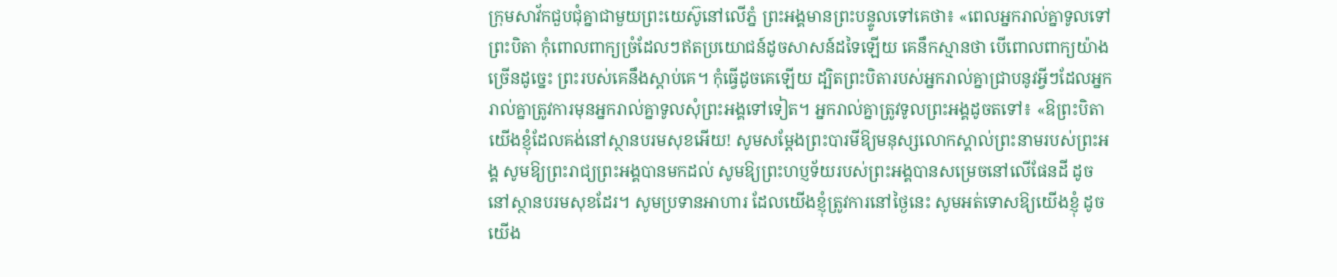ក្រុមសាវ័កជួបជុំគ្នាជាមួយព្រះយេស៊ូនៅលើភ្នំ ព្រះអង្គមានព្រះបន្ទូលទៅគេថា៖ «ពេលអ្នករាល់គ្នាទូលទៅព្រះបិតា កុំពោលពាក្យច្រំដែលៗឥតប្រយោជន៍ដូចសាសន៍ដទៃឡើយ គេនឹកស្មានថា បើពោលពាក្យយ៉ាងច្រើនដូច្នេះ ព្រះរបស់គេនឹងស្តាប់គេ។ កុំធ្វើដូចគេឡើយ ដ្បិតព្រះបិតារបស់អ្នករាល់គ្នាជ្រាបនូវអ្វីៗដែលអ្នករាល់គ្នាត្រូវការមុនអ្នករាល់គ្នាទូលសុំព្រះអង្គទៅទៀត។ អ្នករាល់គ្នាត្រូវទូលព្រះអង្គដូចតទៅ៖ «ឱព្រះបិតាយើងខ្ញុំដែលគង់នៅស្ថានបរមសុខអើយ! សូមសម្តែងព្រះបារមីឱ្យមនុស្សលោកស្គាល់ព្រះនាមរបស់ព្រះអង្គ សូមឱ្យព្រះរាជ្យព្រះអង្គបានមកដល់ សូមឱ្យព្រះហប្ញទ័យរបស់ព្រះអង្គបានសម្រេចនៅលើផែនដី ដូចនៅស្ថានបរមសុខដែរ។ សូមប្រទានអាហារ ដែលយើងខ្ញុំត្រូវការនៅថ្ងៃនេះ សូមអត់ទោសឱ្យយើងខ្ញុំ ដូចយើង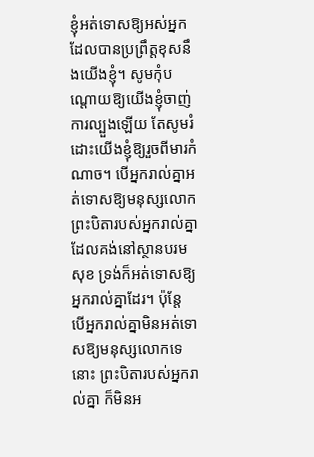ខ្ញុំអត់ទោសឱ្យអស់អ្នក ដែលបានប្រព្រឹត្តខុសនឹងយើងខ្ញុំ។ សូមកុំបណ្តោយឱ្យយើងខ្ញុំចាញ់ការល្បួងឡើយ តែសូមរំដោះយើងខ្ញុំឱ្យរួចពីមារកំណាច។ បើអ្នករាល់គ្នាអត់ទោសឱ្យមនុស្សលោក ព្រះបិតារបស់អ្នករាល់គ្នាដែលគង់នៅស្ថានបរមសុខ ទ្រង់ក៏អត់ទោសឱ្យអ្នករាល់គ្នាដែរ។ ប៉ុន្តែ បើអ្នករាល់គ្នាមិនអត់ទោសឱ្យមនុស្សលោកទេនោះ ព្រះបិតារបស់អ្នករាល់គ្នា ក៏មិនអ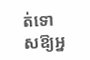ត់ទោសឱ្យអ្ន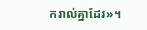ករាល់គ្នាដែរ»។